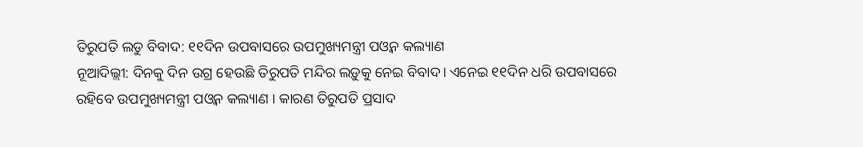ତିରୁପତି ଲଡୁ ବିବାଦ: ୧୧ଦିନ ଉପବାସରେ ଉପମୁଖ୍ୟମନ୍ତ୍ରୀ ପଓ୍ବନ କଲ୍ୟାଣ
ନୂଆଦିଲ୍ଲୀ: ଦିନକୁ ଦିନ ଉଗ୍ର ହେଉଛି ତିରୁପତି ମନ୍ଦିର ଲଡ଼ୁକୁ ନେଇ ବିବାଦ। ଏନେଇ ୧୧ଦିନ ଧରି ଉପବାସରେ ରହିବେ ଉପମୁଖ୍ୟମନ୍ତ୍ରୀ ପଓ୍ବନ କଲ୍ୟାଣ । କାରଣ ତିରୁପତି ପ୍ରସାଦ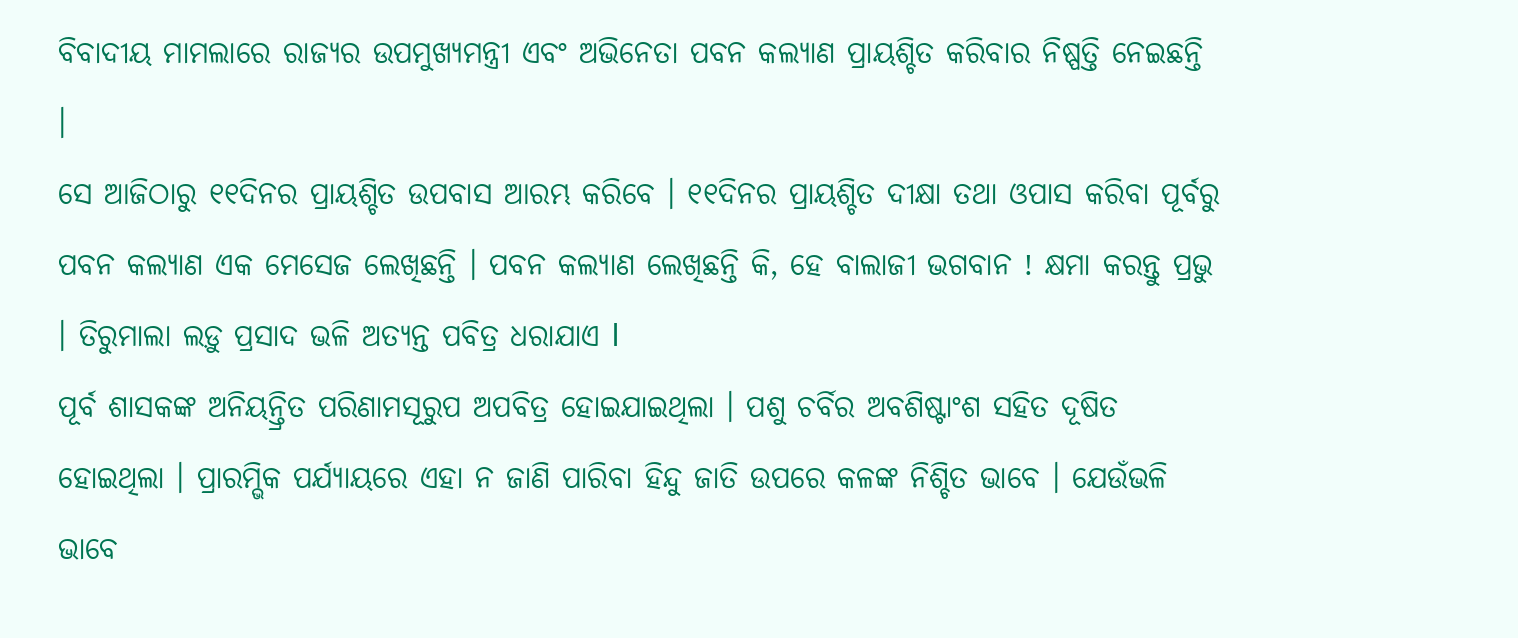ବିବାଦୀୟ ମାମଲାରେ ରାଜ୍ୟର ଉପମୁଖ୍ୟମନ୍ତ୍ରୀ ଏବଂ ଅଭିନେତା ପବନ କଲ୍ୟାଣ ପ୍ରାୟଶ୍ଚିତ କରିବାର ନିଷ୍ପତ୍ତି ନେଇଛନ୍ତି ।
ସେ ଆଜିଠାରୁ ୧୧ଦିନର ପ୍ରାୟଶ୍ଚିତ ଉପବାସ ଆରମ୍ଭ କରିବେ । ୧୧ଦିନର ପ୍ରାୟଶ୍ଚିତ ଦୀକ୍ଷା ତଥା ଓପାସ କରିବା ପୂର୍ବରୁ ପବନ କଲ୍ୟାଣ ଏକ ମେସେଜ ଲେଖିଛନ୍ତି । ପବନ କଲ୍ୟାଣ ଲେଖିଛନ୍ତି କି, ହେ ବାଲାଜୀ ଭଗବାନ ! କ୍ଷମା କରନ୍ତୁ ପ୍ରଭୁ । ତିରୁମାଲା ଲଡ଼ୁ ପ୍ରସାଦ ଭଳି ଅତ୍ୟନ୍ତ ପବିତ୍ର ଧରାଯାଏ l
ପୂର୍ବ ଶାସକଙ୍କ ଅନିୟନ୍ତ୍ରିତ ପରିଣାମସୂରୁପ ଅପବିତ୍ର ହୋଇଯାଇଥିଲା । ପଶୁ ଚର୍ବିର ଅବଶିଷ୍ଟାଂଶ ସହିତ ଦୂଷିତ ହୋଇଥିଲା । ପ୍ରାରମ୍ଭିକ ପର୍ଯ୍ୟାୟରେ ଏହା ନ ଜାଣି ପାରିବା ହିନ୍ଦୁ ଜାତି ଉପରେ କଳଙ୍କ ନିଶ୍ଚିତ ଭାବେ । ଯେଉଁଭଳି ଭାବେ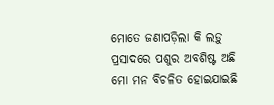ମୋତେ ଜଣାପଡ଼ିଲା କି ଲଡ଼ୁ ପ୍ରସାଦରେ ପଶୁର ଅବଶିଷ୍ଟ ଅଛି ମୋ ମନ ବିଚଳିତ ହୋଇଯାଇଛି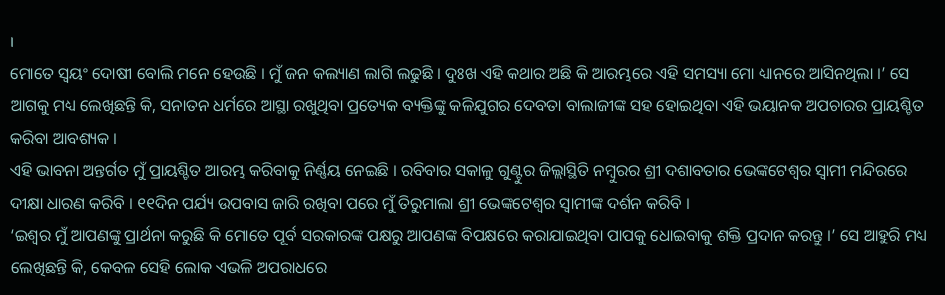।
ମୋତେ ସ୍ବୟଂ ଦୋଷୀ ବୋଲି ମନେ ହେଉଛି । ମୁଁ ଜନ କଲ୍ୟାଣ ଲାଗି ଲଢୁଛି । ଦୁଃଖ ଏହି କଥାର ଅଛି କି ଆରମ୍ଭରେ ଏହି ସମସ୍ୟା ମୋ ଧ୍ୟାନରେ ଆସିନଥିଲା ।’ ସେ ଆଗକୁ ମଧ୍ୟ ଲେଖିଛନ୍ତି କି, ସନାତନ ଧର୍ମରେ ଆସ୍ଥା ରଖୁଥିବା ପ୍ରତ୍ୟେକ ବ୍ୟକ୍ତିଙ୍କୁ କଳିଯୁଗର ଦେବତା ବାଲାଜୀଙ୍କ ସହ ହୋଇଥିବା ଏହି ଭୟାନକ ଅପଚାରର ପ୍ରାୟଶ୍ଚିତ କରିବା ଆବଶ୍ୟକ ।
ଏହି ଭାବନା ଅନ୍ତର୍ଗତ ମୁଁ ପ୍ରାୟଶ୍ଚିତ ଆରମ୍ଭ କରିବାକୁ ନିର୍ଣ୍ଣୟ ନେଇଛି । ରବିବାର ସକାଳୁ ଗୁଣ୍ଟୁର ଜିଲ୍ଲାସ୍ଥିତି ନମ୍ବୁରର ଶ୍ରୀ ଦଶାବତାର ଭେଙ୍କଟେଶ୍ବର ସ୍ବାମୀ ମନ୍ଦିରରେ ଦୀକ୍ଷା ଧାରଣ କରିବି । ୧୧ଦିନ ପର୍ଯ୍ୟ ଉପବାସ ଜାରି ରଖିବା ପରେ ମୁଁ ତିରୁମାଲା ଶ୍ରୀ ଭେଙ୍କଟେଶ୍ବର ସ୍ବାମୀଙ୍କ ଦର୍ଶନ କରିବି ।
‘ଇଶ୍ବର ମୁଁ ଆପଣଙ୍କୁ ପ୍ରାର୍ଥନା କରୁଛି କି ମୋତେ ପୂର୍ବ ସରକାରଙ୍କ ପକ୍ଷରୁ ଆପଣଙ୍କ ବିପକ୍ଷରେ କରାଯାଇଥିବା ପାପକୁ ଧୋଇବାକୁ ଶକ୍ତି ପ୍ରଦାନ କରନ୍ତୁ ।’ ସେ ଆହୁରି ମଧ୍ୟ ଲେଖିଛନ୍ତି କି, କେବଳ ସେହି ଲୋକ ଏଭଳି ଅପରାଧରେ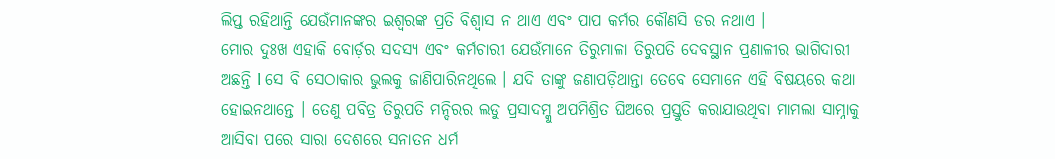ଲିପ୍ତ ରହିଥାନ୍ତି ଯେଉଁମାନଙ୍କର ଇଶ୍ବରଙ୍କ ପ୍ରତି ବିଶ୍ବାସ ନ ଥାଏ ଏବଂ ପାପ କର୍ମର କୌଣସି ଡର ନଥାଏ ।
ମୋର ଦୁଃଖ ଏହାକି ବୋର୍ଡ଼ର ସଦସ୍ୟ ଏବଂ କର୍ମଚାରୀ ଯେଉଁମାନେ ତିରୁମାଳା ତିରୁପତି ଦେବସ୍ଥାନ ପ୍ରଣାଳୀର ଭାଗିଦାରୀ ଅଛନ୍ତି l ସେ ବି ସେଠାକାର ଭୁଲକୁ ଜାଣିପାରିନଥିଲେ । ଯଦି ତାଙ୍କୁ ଜଣାପଡ଼ିଥାନ୍ତା ତେବେ ସେମାନେ ଏହି ବିଷୟରେ କଥା ହୋଇନଥାନ୍ତେ । ତେଣୁ ପବିତ୍ର ତିରୁପତି ମନ୍ଦିରର ଲଡୁ ପ୍ରସାଦମ୍କୁ ଅପମିଶ୍ରିତ ଘିଅରେ ପ୍ରସ୍ତୁତି କରାଯାଉଥିବା ମାମଲା ସାମ୍ନାକୁ ଆସିବା ପରେ ସାରା ଦେଶରେ ସନାତନ ଧର୍ମ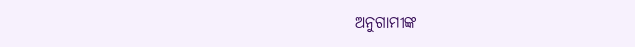ଅନୁଗାମୀଙ୍କ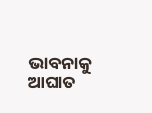ଭାବନାକୁ ଆଘାତ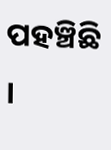ପହଞ୍ଚିଛି ।